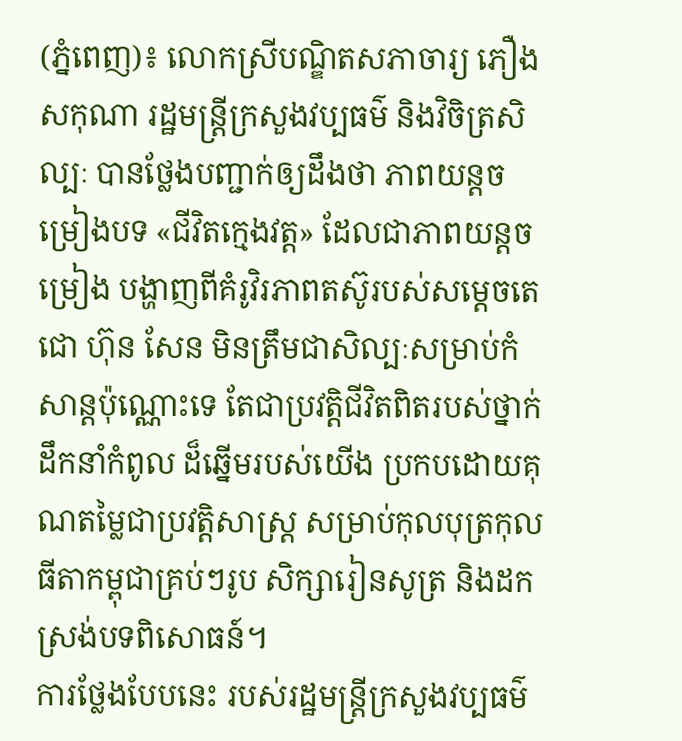(ភ្នំពេញ)៖ លោកស្រីបណ្ឌិតសភាចារ្យ ភឿង សកុណា រដ្ឋមន្រ្តីក្រសួងវប្បធម៌ និងវិចិត្រសិល្បៈ បានថ្លែងបញ្ជាក់ឲ្យដឹងថា ភាពយន្តចម្រៀងបទ «ជីវិតក្មេងវត្ត» ដែលជាភាពយន្តចម្រៀង បង្ហាញពីគំរូវិរភាពតស៊ូរបស់សម្ដេចតេជោ ហ៊ុន សែន មិនត្រឹមជាសិល្បៈសម្រាប់កំសាន្តប៉ុណ្ណោះទេ តែជាប្រវត្តិជីវិតពិតរបស់ថ្នាក់ដឹកនាំកំពូល ដ៏ឆ្នើមរបស់យើង ប្រកបដោយគុណតម្លៃជាប្រវត្តិសាស្ត្រ សម្រាប់កុលបុត្រកុលធីតាកម្ពុជាគ្រប់ៗរូប សិក្សារៀនសូត្រ និងដកស្រង់បទពិសោធន៍។
ការថ្លែងបែបនេះ របស់រដ្ឋមន្ត្រីក្រសួងវប្បធម៌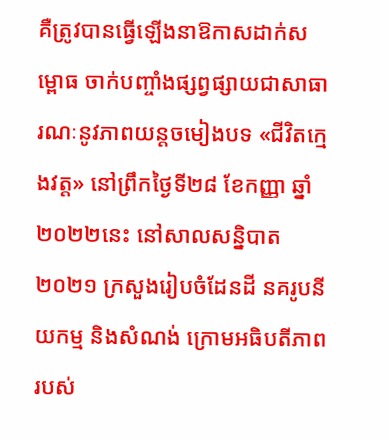គឺត្រូវបានធ្វើឡើងនាឱកាសដាក់សម្ពោធ ចាក់បញ្ចាំងផ្សព្វផ្សាយជាសាធារណៈនូវភាពយន្តចមៀងបទ «ជីវិតក្មេងវត្ត» នៅព្រឹកថ្ងៃទី២៨ ខែកញ្ញា ឆ្នាំ២០២២នេះ នៅសាលសន្និបាត ២០២១ ក្រសួងរៀបចំដែនដី នគរូបនីយកម្ម និងសំណង់ ក្រោមអធិបតីភាពរបស់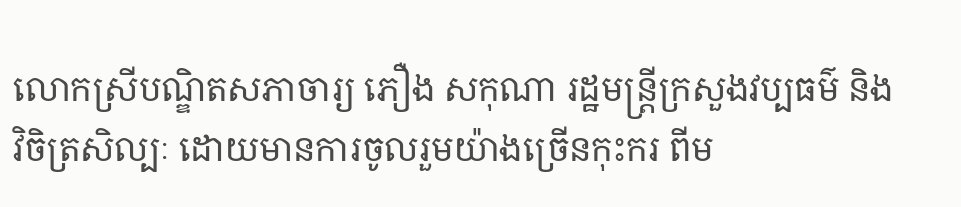លោកស្រីបណ្ឌិតសភាចារ្យ ភឿង សកុណា រដ្ឋមន្ត្រីក្រសួងវប្បធម៌ និងវិចិត្រសិល្បៈ ដោយមានការចូលរួមយ៉ាងច្រើនកុះករ ពីម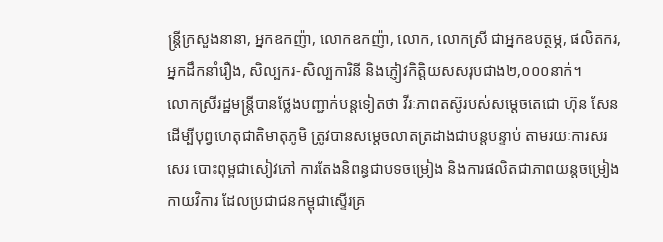ន្ត្រីក្រសួងនានា, អ្នកឧកញ៉ា, លោកឧកញ៉ា, លោក, លោកស្រី ជាអ្នកឧបត្ថម្ភ, ផលិតករ, អ្នកដឹកនាំរឿង, សិល្បករ-សិល្បការិនី និងភ្ញៀវកិត្តិយសសរុបជាង២,០០០នាក់។
លោកស្រីរដ្ឋមន្ត្រីបានថ្លែងបញ្ជាក់បន្តទៀតថា វីរៈភាពតស៊ូរបស់សម្តេចតេជោ ហ៊ុន សែន ដើម្បីបុព្វហេតុជាតិមាតុភូមិ ត្រូវបានសម្តេចលាតត្រដាងជាបន្តបន្ទាប់ តាមរយៈការសរសេរ បោះពុម្ពជាសៀវភៅ ការតែងនិពន្ធជាបទចម្រៀង និងការផលិតជាភាពយន្តចម្រៀងកាយវិការ ដែលប្រជាជនកម្ពុជាស្ទើរគ្រ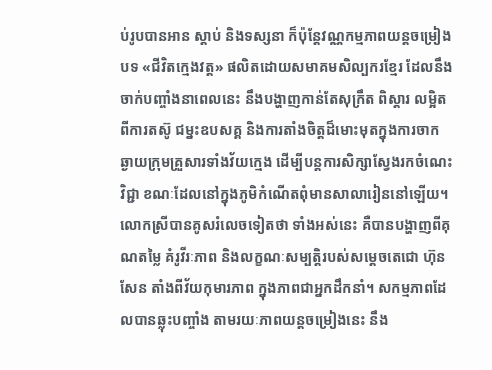ប់រូបបានអាន ស្តាប់ និងទស្សនា ក៏ប៉ុន្តែវណ្ណកម្មភាពយន្តចម្រៀងបទ «ជីវិតក្មេងវត្ត» ផលិតដោយសមាគមសិល្បករខ្មែរ ដែលនឹងចាក់បញ្ចាំងនាពេលនេះ នឹងបង្ហាញកាន់តែសុក្រឹត ពិស្តារ លម្អិតពីការតស៊ូ ជម្នះឧបសគ្គ និងការតាំងចិត្តដ៏មោះមុតក្នុងការចាកឆ្ងាយក្រុមគ្រួសារទាំងវ័យក្មេង ដើម្បីបន្តការសិក្សាស្វែងរកចំណេះវិជ្ជា ខណៈដែលនៅក្នុងភូមិកំណើតពុំមានសាលារៀននៅឡើយ។
លោកស្រីបានគូសរំលេចទៀតថា ទាំងអស់នេះ គឺបានបង្ហាញពីគុណតម្លៃ គំរូវីរៈភាព និងលក្ខណៈសម្បត្តិរបស់សម្តេចតេជោ ហ៊ុន សែន តាំងពីវ័យកុមារភាព ក្នុងភាពជាអ្នកដឹកនាំ។ សកម្មភាពដែលបានឆ្លុះបញ្ចាំង តាមរយៈភាពយន្តចម្រៀងនេះ នឹង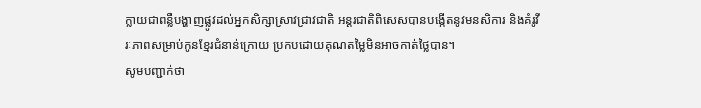ក្លាយជាពន្លឺបង្ហាញផ្លូវដល់អ្នកសិក្សាស្រាវជ្រាវជាតិ អន្តរជាតិពិសេសបានបង្កើតនូវមនសិការ និងគំរូវីរៈភាពសម្រាប់កូនខ្មែរជំនាន់ក្រោយ ប្រកបដោយគុណតម្លៃមិនអាចកាត់ថ្លៃបាន។
សូមបញ្ជាក់ថា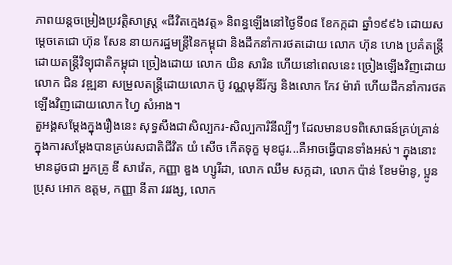ភាពយន្តចម្រៀងប្រវត្តិសាស្ត្រ «ជីវិតក្មេងវត្ត» និពន្ធឡើងនៅថ្ងៃទី០៨ ខែកក្កដា ឆ្នាំ១៩៩៦ ដោយសម្តេចតេជោ ហ៊ុន សែន នាយករដ្ឋមន្ត្រីនៃកម្ពុជា និងដឹកនាំការថតដោយ លោក ហ៊ុន ហេង ប្រគំតន្ត្រីដោយតន្រ្តីវិទ្យុជាតិកម្ពុជា ច្រៀងដោយ លោក យិន សារិន ហើយនៅពេលនេះ ច្រៀងឡើងវិញដោយលោក ជិន វឌ្ឍនា សម្រួលតន្រ្តីដោយលោក ប៊ូ វណ្ណមុនីរ័ក្ស និងលោក កែវ ម៉ារ៉ា ហើយដឹកនាំការថតឡើងវិញដោយលោក ហ្វៃ សំអាង។
តួអង្គសម្តែងក្នុងរឿងនេះ សុទ្ធសឹងជាសិល្បករ-សិល្បការិនីល្បីៗ ដែលមានបទពិសោធន៍គ្រប់គ្រាន់ ក្នុងការសម្តែងបានគ្រប់រសជាតិជីវិត យំ សើច កើតទុក្ខ មុខជូរ...គឺអាចធ្វើបានទាំងអស់។ ក្នុងនោះមានដូចជា អ្នកគ្រូ ឌី សាវ៉េត, កញ្ញា ឌួង ហ្សូរីដា, លោក ឈឹម សក្កដា, លោក ប៉ាន់ ខែមម៉ានូ, ប្អូនប្រុស អោក ឧត្តម, កញ្ញា នីតា វរវង្ស, លោក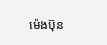ម៉េងប៊ុន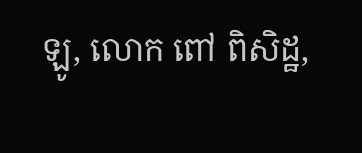ឡូ, លោក ពៅ ពិសិដ្ឋ,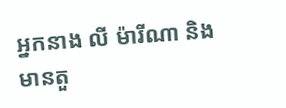អ្នកនាង លី ម៉ារីណា និងមានតួ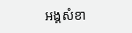អង្គសំខា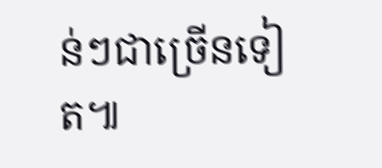ន់ៗជាច្រើនទៀត៕